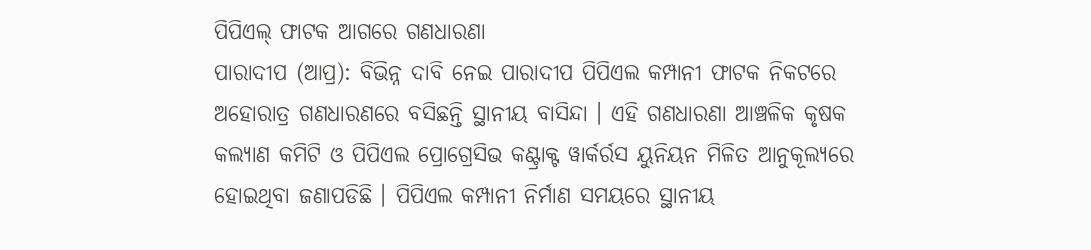ପିପିଏଲ୍ ଫାଟକ ଆଗରେ ଗଣଧାରଣା
ପାରାଦୀପ (ଆପ୍ର): ବିଭିନ୍ନ ଦାବି ନେଇ ପାରାଦୀପ ପିପିଏଲ କମ୍ପାନୀ ଫାଟକ ନିକଟରେ ଅହୋରାତ୍ର ଗଣଧାରଣରେ ବସିଛନ୍ତି ସ୍ଥାନୀୟ ବାସିନ୍ଦା । ଏହି ଗଣଧାରଣା ଆଞ୍ଚଳିକ କୃଷକ କଲ୍ୟାଣ କମିଟି ଓ ପିପିଏଲ ପ୍ରୋଗ୍ରେସିଭ କଣ୍ଟ୍ରାକ୍ଟ ୱାର୍କର୍ରସ ୟୁନିୟନ ମିଳିତ ଆନୁକୂଲ୍ୟରେ ହୋଇଥିବା ଜଣାପଡିଛି । ପିପିଏଲ କମ୍ପାନୀ ନିର୍ମାଣ ସମୟରେ ସ୍ଥାନୀୟ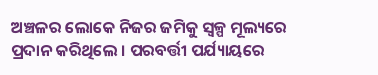ଅଞ୍ଚଳର ଲୋକେ ନିଜର ଜମିକୁ ସ୍ୱଳ୍ପ ମୂଲ୍ୟରେ ପ୍ରଦାନ କରିଥିଲେ । ପରବର୍ତ୍ତୀ ପର୍ଯ୍ୟାୟରେ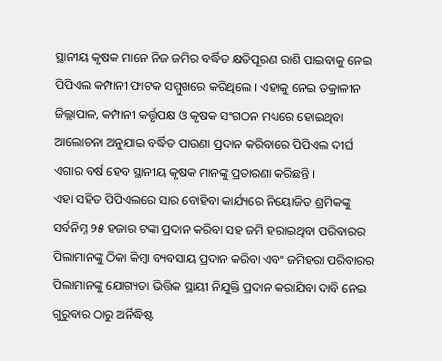ସ୍ଥାନୀୟ କୃଷକ ମାନେ ନିଜ ଜମିର ବର୍ଦ୍ଧିତ କ୍ଷତିପୂରଣ ରାଶି ପାଇବାକୁ ନେଇ ପିପିଏଲ କମ୍ପାନୀ ଫାଟକ ସମ୍ମୁଖରେ କରିଥିଲେ । ଏହାକୁ ନେଇ ତକ୍ରାଳୀନ ଜିଲ୍ଲାପାଳ, କମ୍ପାନୀ କର୍ତ୍ତୃପକ୍ଷ ଓ କୃଷକ ସଂଗଠନ ମଧ୍ୟରେ ହୋଇଥିବା ଆଲୋଚନା ଅନୁଯାଇ ବର୍ଦ୍ଧିତ ପାଉଣା ପ୍ରଦାନ କରିବାରେ ପିପିଏଲ ଦୀର୍ଘ ଏଗାର ବର୍ଷ ହେବ ସ୍ଥାନୀୟ କୃଷକ ମାନଙ୍କୁ ପ୍ରତାରଣା କରିଛନ୍ତି ।
ଏହା ସହିତ ପିପିଏଲରେ ସାର ବୋହିବା କାର୍ଯ୍ୟରେ ନିୟୋଜିତ ଶ୍ରମିକଙ୍କୁ ସର୍ବନିମ୍ନ ୨୫ ହଜାର ଟଙ୍କା ପ୍ରଦାନ କରିବା ସହ ଜମି ହରାଇଥିବା ପରିବାରର ପିଲାମାନଙ୍କୁ ଠିକା କିମ୍ବା ବ୍ୟବସାୟ ପ୍ରଦାନ କରିବା ଏବଂ ଜମିହରା ପରିବାରର ପିଲାମାନଙ୍କୁ ଯୋଗ୍ୟତା ଭିତ୍ତିକ ସ୍ଥାୟୀ ନିଯୁକ୍ତି ପ୍ରଦାନ କରାଯିବା ଦାବି ନେଇ ଗୁରୁବାର ଠାରୁ ଅର୍ନିଦ୍ଧିଷ୍ଟ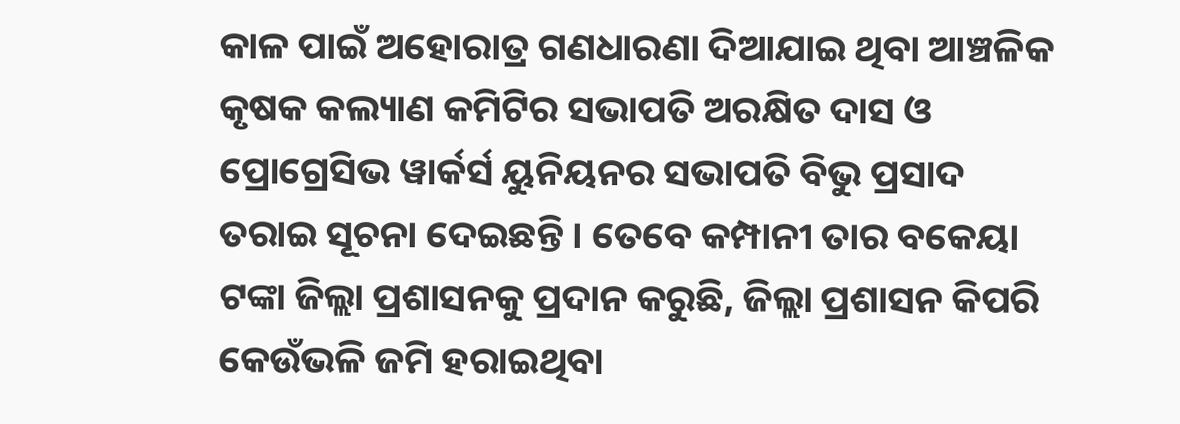କାଳ ପାଇଁ ଅହୋରାତ୍ର ଗଣଧାରଣା ଦିଆଯାଇ ଥିବା ଆଞ୍ଚଳିକ କୃଷକ କଲ୍ୟାଣ କମିଟିର ସଭାପତି ଅରକ୍ଷିତ ଦାସ ଓ ପ୍ରୋଗ୍ରେସିଭ ୱାର୍କର୍ସ ୟୁନିୟନର ସଭାପତି ବିଭୁ ପ୍ରସାଦ ତରାଇ ସୂଚନା ଦେଇଛନ୍ତି । ତେବେ କମ୍ପାନୀ ତାର ବକେୟା ଟଙ୍କା ଜିଲ୍ଲା ପ୍ରଶାସନକୁ ପ୍ରଦାନ କରୁଛି, ଜିଲ୍ଲା ପ୍ରଶାସନ କିପରି କେଉଁଭଳି ଜମି ହରାଇଥିବା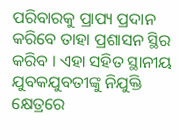ପରିବାରକୁ ପ୍ରାପ୍ୟ ପ୍ରଦାନ କରିବେ ତାହା ପ୍ରଶାସନ ସ୍ଥିର କରିବ । ଏହା ସହିତ ସ୍ଥାନୀୟ ଯୁବକଯୁବତୀଙ୍କୁ ନିଯୁକ୍ତି କ୍ଷେତ୍ରରେ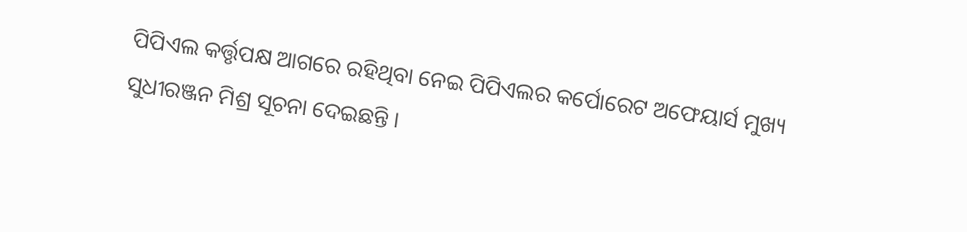ପିପିଏଲ କର୍ତ୍ତୃପକ୍ଷ ଆଗରେ ରହିଥିବା ନେଇ ପିପିଏଲର କର୍ପୋରେଟ ଅଫେୟାର୍ସ ମୁଖ୍ୟ ସୁଧୀରଞ୍ଜନ ମିଶ୍ର ସୂଚନା ଦେଇଛନ୍ତି ।